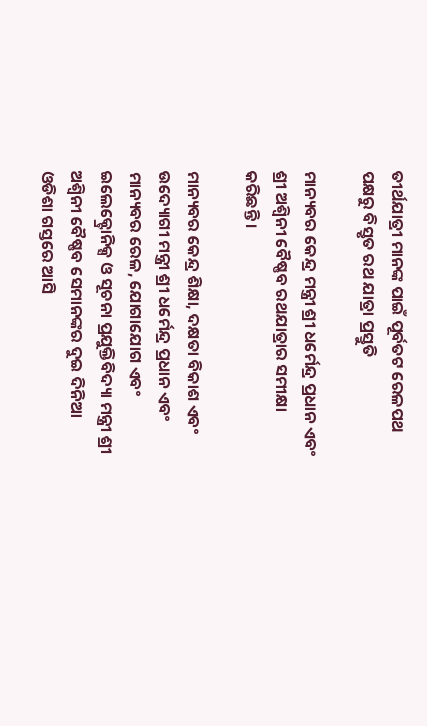ତୀର୍ଥଯାତ୍ରୀ ମାନଙ୍କ ପାଇଁ ପୂର୍ବତଟ ରେଳପଥ ପକ୍ଷରୁ ବିସ୍ତୃତ ରଥ ଯାତ୍ରା ପ୍ରସ୍ତୁତି

ମାନ୍ୟବର କେନ୍ଦ୍ର ମନ୍ତ୍ରୀ ଶ୍ରୀ ଧର୍ମେନ୍ଦ୍ର ପ୍ରଧାନ ଏବଂ ଶ୍ରୀ ଅଶ୍ୱିନୀ ବୈଷ୍ଣବ ରଥଯାତ୍ରାର ସମୀକ୍ଷା କରିଛନ୍ତି ।

ମାନ୍ୟବର କେନ୍ଦ୍ର ଶିକ୍ଷା, ଦକ୍ଷତା ବିକାଶ ଏବଂ ଉଦ୍ୟୋଗୀ ମନ୍ତ୍ରୀ ଶ୍ରୀ ଧର୍ମେନ୍ଦ୍ର ପ୍ରଧାନ ଏବଂ ମାନ୍ୟବର ରେଳ, ଯୋଗାଯୋଗ ଏବଂ ଇଲେକ୍ଟ୍ରୋନିକ୍ସ ଓ ସୂଚନା ପ୍ରଯୁକ୍ତିବିଦ୍ୟା ମନ୍ତ୍ରୀ ଶ୍ରୀ ଅଶ୍ୱିନୀ ବୈଷ୍ଣବ ସେମାନଙ୍କର ଦୁଇ ଦିନିଆ ଓଡିଶା ଗସ୍ତରେ ଆସି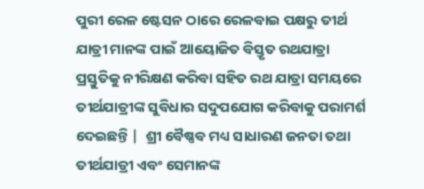ପୁରୀ ରେଳ ଷ୍ଟେସନ ଠାରେ ରେଳବାଇ ପକ୍ଷରୁ ତୀର୍ଥ ଯାତ୍ରୀ ମାନଙ୍କ ପାଇଁ ଆୟୋଜିତ ବିସ୍ତୃତ ରଥଯାତ୍ରା ପ୍ରସ୍ତୁତିକୁ ନୀରିକ୍ଷଣ କରିବା ସହିତ ରଥ ଯାତ୍ରା ସମୟରେ ତୀର୍ଥଯାତ୍ରୀଙ୍କ ସୁବିଧାର ସଦୁପଯୋଗ କରିବାକୁ ପରାମର୍ଶ ଦେଇଛନ୍ତି |  ଶ୍ରୀ ବୈଷ୍ଣବ ମଧ୍ୟ ସାଧାରଣ ଜନତା ତଥା ତୀର୍ଥଯାତ୍ରୀ ଏବଂ ସେମାନଙ୍କ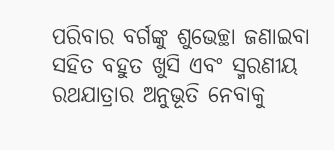ପରିବାର ବର୍ଗଙ୍କୁ ଶୁଭେଚ୍ଛା ଜଣାଇବା ସହିତ ବହୁତ ଖୁସି ଏବଂ ସ୍ମରଣୀୟ ରଥଯାତ୍ରାର ଅନୁଭୂତି ନେବାକୁ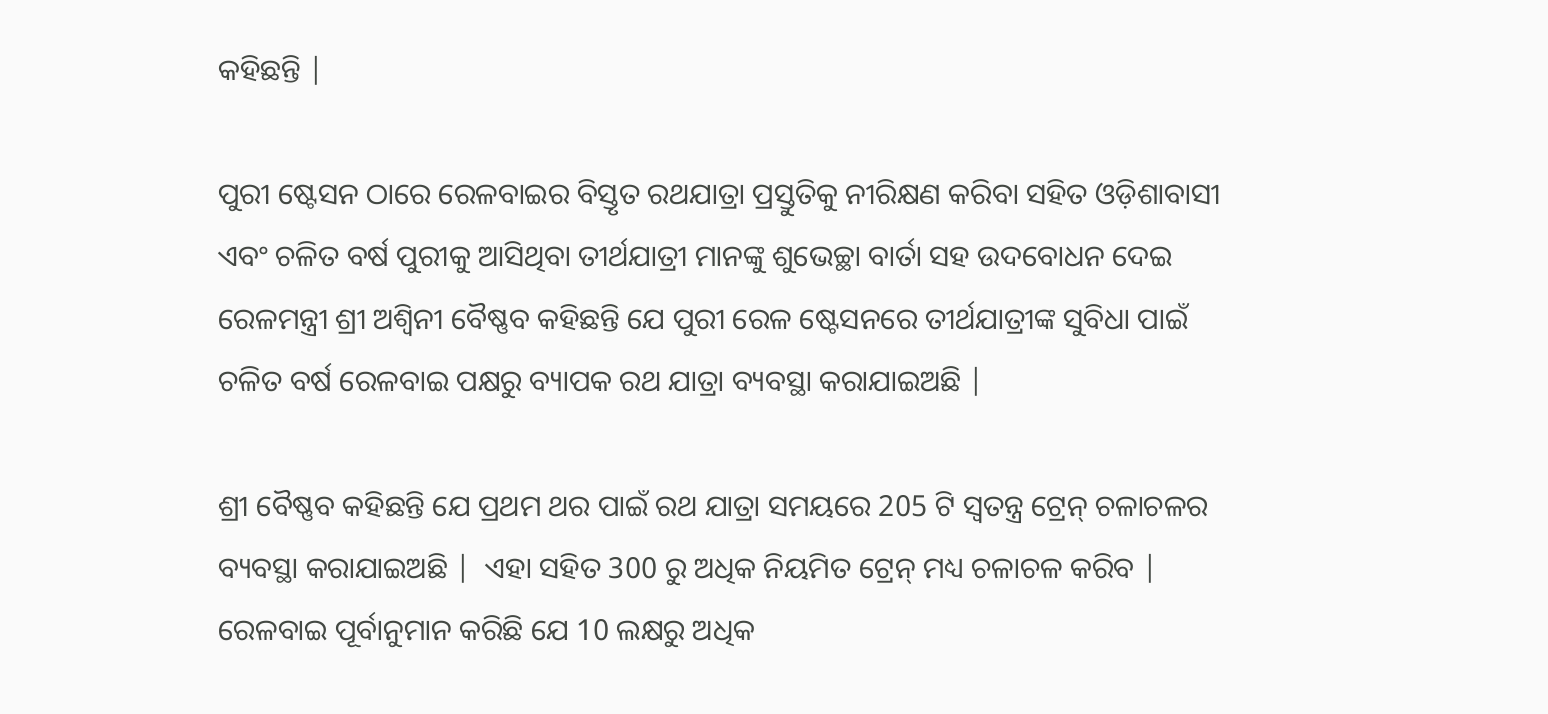କହିଛନ୍ତି |

ପୁରୀ ଷ୍ଟେସନ ଠାରେ ରେଳବାଇର ବିସ୍ତୃତ ରଥଯାତ୍ରା ପ୍ରସ୍ତୁତିକୁ ନୀରିକ୍ଷଣ କରିବା ସହିତ ଓଡ଼ିଶାବାସୀ ଏବଂ ଚଳିତ ବର୍ଷ ପୁରୀକୁ ଆସିଥିବା ତୀର୍ଥଯାତ୍ରୀ ମାନଙ୍କୁ ଶୁଭେଚ୍ଛା ବାର୍ତା ସହ ଉଦବୋଧନ ଦେଇ ରେଳମନ୍ତ୍ରୀ ଶ୍ରୀ ଅଶ୍ୱିନୀ ବୈଷ୍ଣବ କହିଛନ୍ତି ଯେ ପୁରୀ ରେଳ ଷ୍ଟେସନରେ ତୀର୍ଥଯାତ୍ରୀଙ୍କ ସୁବିଧା ପାଇଁ ଚଳିତ ବର୍ଷ ରେଳବାଇ ପକ୍ଷରୁ ବ୍ୟାପକ ରଥ ଯାତ୍ରା ବ୍ୟବସ୍ଥା କରାଯାଇଅଛି |

ଶ୍ରୀ ବୈଷ୍ଣବ କହିଛନ୍ତି ଯେ ପ୍ରଥମ ଥର ପାଇଁ ରଥ ଯାତ୍ରା ସମୟରେ 205 ଟି ସ୍ୱତନ୍ତ୍ର ଟ୍ରେନ୍ ଚଳାଚଳର ବ୍ୟବସ୍ଥା କରାଯାଇଅଛି |  ଏହା ସହିତ 300 ରୁ ଅଧିକ ନିୟମିତ ଟ୍ରେନ୍ ମଧ୍ୟ ଚଳାଚଳ କରିବ | ରେଳବାଇ ପୂର୍ବାନୁମାନ କରିଛି ଯେ 10 ଲକ୍ଷରୁ ଅଧିକ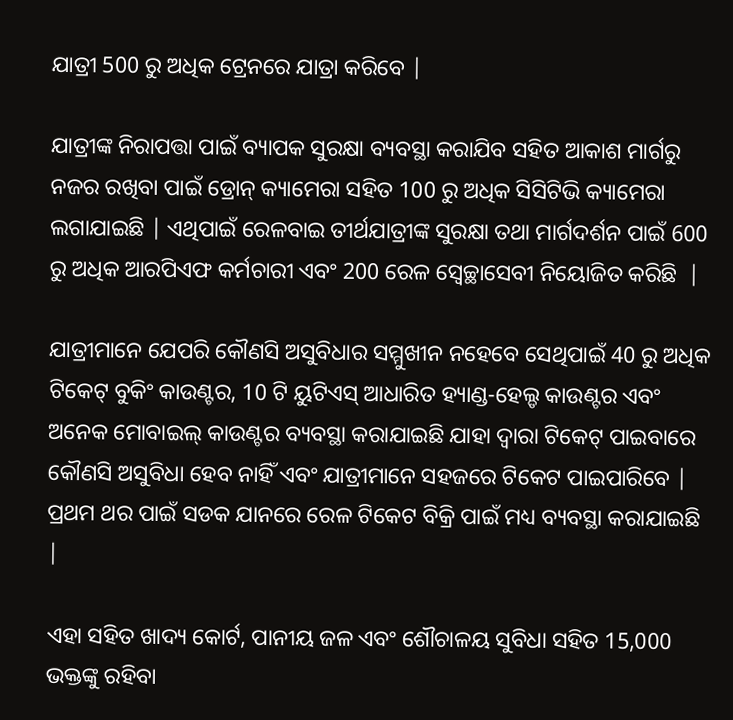ଯାତ୍ରୀ 500 ରୁ ଅଧିକ ଟ୍ରେନରେ ଯାତ୍ରା କରିବେ |

ଯାତ୍ରୀଙ୍କ ନିରାପତ୍ତା ପାଇଁ ବ୍ୟାପକ ସୁରକ୍ଷା ବ୍ୟବସ୍ଥା କରାଯିବ ସହିତ ଆକାଶ ମାର୍ଗରୁ ନଜର ରଖିବା ପାଇଁ ଡ୍ରୋନ୍ କ୍ୟାମେରା ସହିତ 100 ରୁ ଅଧିକ ସିସିଟିଭି କ୍ୟାମେରା ଲଗାଯାଇଛି | ଏଥିପାଇଁ ରେଳବାଇ ତୀର୍ଥଯାତ୍ରୀଙ୍କ ସୁରକ୍ଷା ତଥା ମାର୍ଗଦର୍ଶନ ପାଇଁ 600 ରୁ ଅଧିକ ଆରପିଏଫ କର୍ମଚାରୀ ଏବଂ 200 ରେଳ ସ୍ବେଚ୍ଛାସେବୀ ନିୟୋଜିତ କରିଛି  |

ଯାତ୍ରୀମାନେ ଯେପରି କୌଣସି ଅସୁବିଧାର ସମ୍ମୁଖୀନ ନହେବେ ସେଥିପାଇଁ 40 ରୁ ଅଧିକ ଟିକେଟ୍ ବୁକିଂ କାଉଣ୍ଟର, 10 ଟି ୟୁଟିଏସ୍ ଆଧାରିତ ହ୍ୟାଣ୍ଡ-ହେଲ୍ଡ କାଉଣ୍ଟର ଏବଂ ଅନେକ ମୋବାଇଲ୍ କାଉଣ୍ଟର ବ୍ୟବସ୍ଥା କରାଯାଇଛି ଯାହା ଦ୍ୱାରା ଟିକେଟ୍ ପାଇବାରେ କୌଣସି ଅସୁବିଧା ହେବ ନାହିଁ ଏବଂ ଯାତ୍ରୀମାନେ ସହଜରେ ଟିକେଟ ପାଇପାରିବେ | ପ୍ରଥମ ଥର ପାଇଁ ସଡକ ଯାନରେ ରେଳ ଟିକେଟ ବିକ୍ରି ପାଇଁ ମଧ୍ୟ ବ୍ୟବସ୍ଥା କରାଯାଇଛି  |

ଏହା ସହିତ ଖାଦ୍ୟ କୋର୍ଟ, ପାନୀୟ ଜଳ ଏବଂ ଶୌଚାଳୟ ସୁବିଧା ସହିତ 15,000 ଭକ୍ତଙ୍କୁ ରହିବା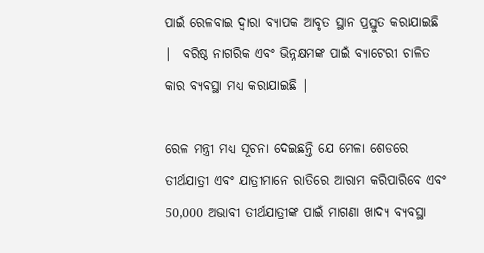ପାଇଁ ରେଳବାଇ ଦ୍ୱାରା ବ୍ୟାପକ ଆବୃତ ସ୍ଥାନ ପ୍ରସ୍ତୁତ କରାଯାଇଛି |  ବରିଷ୍ଠ ନାଗରିକ ଏବଂ ଭିନ୍ନକ୍ଷମଙ୍କ ପାଇଁ ବ୍ୟାଟେରୀ ଚାଳିତ କାର ବ୍ୟବସ୍ଥା ମଧ୍ୟ କରାଯାଇଛି |

ରେଳ ମନ୍ତ୍ରୀ ମଧ୍ୟ ସୂଚନା ଦେଇଛନ୍ତି ଯେ ମେଳା ଶେଡରେ ତୀର୍ଥଯାତ୍ରୀ ଏବଂ ଯାତ୍ରୀମାନେ ରାତିରେ ଆରାମ କରିପାରିବେ ଏବଂ 50,000 ଅଭାବୀ ତୀର୍ଥଯାତ୍ରୀଙ୍କ ପାଇଁ ମାଗଣା ଖାଦ୍ୟ ବ୍ୟବସ୍ଥା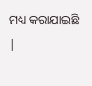ମଧ୍ୟ କରାଯାଇଛି |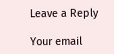Leave a Reply

Your email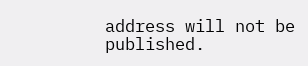address will not be published.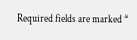Required fields are marked *